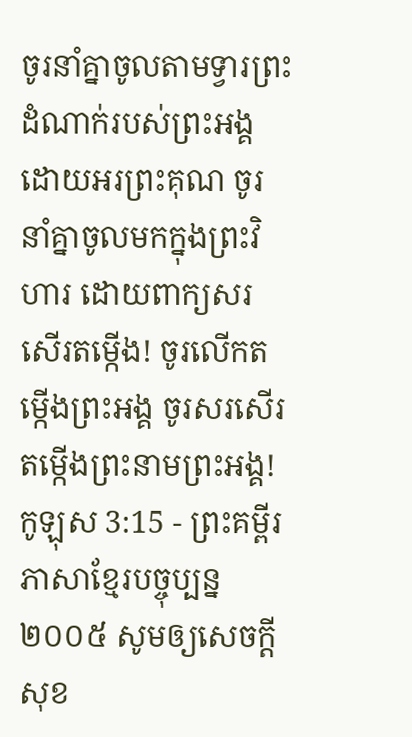ចូរនាំគ្នាចូលតាមទ្វារព្រះដំណាក់របស់ព្រះអង្គ ដោយអរព្រះគុណ ចូរនាំគ្នាចូលមកក្នុងព្រះវិហារ ដោយពាក្យសរសើរតម្កើង! ចូរលើកតម្កើងព្រះអង្គ ចូរសរសើរតម្កើងព្រះនាមព្រះអង្គ!
កូឡុស 3:15 - ព្រះគម្ពីរភាសាខ្មែរបច្ចុប្បន្ន ២០០៥ សូមឲ្យសេចក្ដីសុខ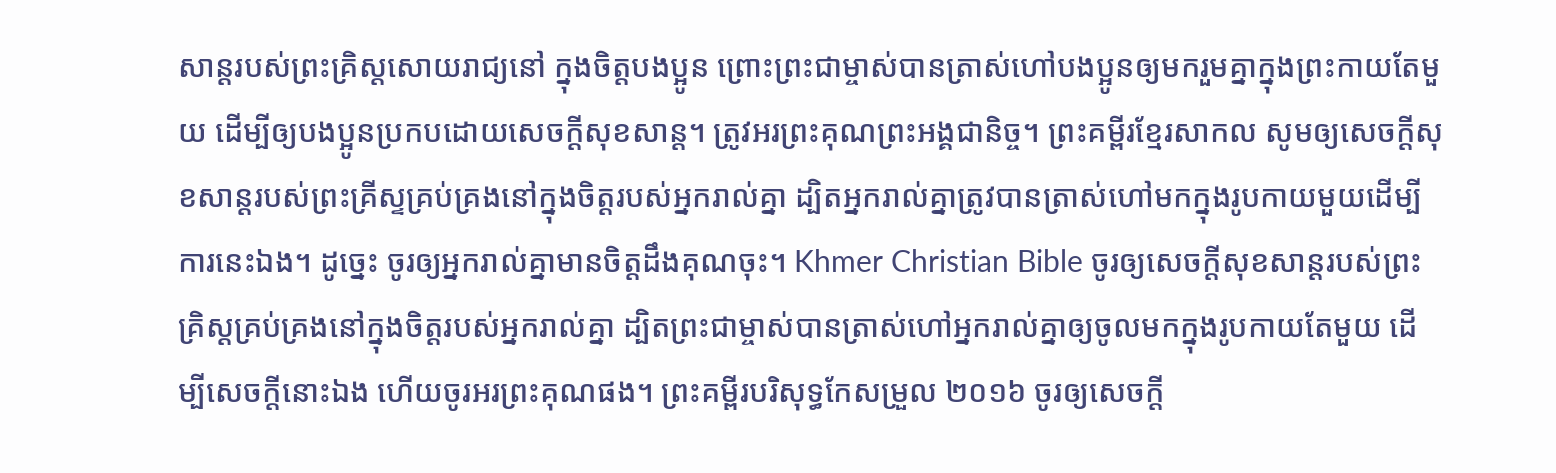សាន្តរបស់ព្រះគ្រិស្តសោយរាជ្យនៅ ក្នុងចិត្តបងប្អូន ព្រោះព្រះជាម្ចាស់បានត្រាស់ហៅបងប្អូនឲ្យមករួមគ្នាក្នុងព្រះកាយតែមួយ ដើម្បីឲ្យបងប្អូនប្រកបដោយសេចក្ដីសុខសាន្ត។ ត្រូវអរព្រះគុណព្រះអង្គជានិច្ច។ ព្រះគម្ពីរខ្មែរសាកល សូមឲ្យសេចក្ដីសុខសាន្តរបស់ព្រះគ្រីស្ទគ្រប់គ្រងនៅក្នុងចិត្តរបស់អ្នករាល់គ្នា ដ្បិតអ្នករាល់គ្នាត្រូវបានត្រាស់ហៅមកក្នុងរូបកាយមួយដើម្បីការនេះឯង។ ដូច្នេះ ចូរឲ្យអ្នករាល់គ្នាមានចិត្តដឹងគុណចុះ។ Khmer Christian Bible ចូរឲ្យសេចក្ដីសុខសាន្ដរបស់ព្រះគ្រិស្ដគ្រប់គ្រងនៅក្នុងចិត្ដរបស់អ្នករាល់គ្នា ដ្បិតព្រះជាម្ចាស់បានត្រាស់ហៅអ្នករាល់គ្នាឲ្យចូលមកក្នុងរូបកាយតែមួយ ដើម្បីសេចក្ដីនោះឯង ហើយចូរអរព្រះគុណផង។ ព្រះគម្ពីរបរិសុទ្ធកែសម្រួល ២០១៦ ចូរឲ្យសេចក្តី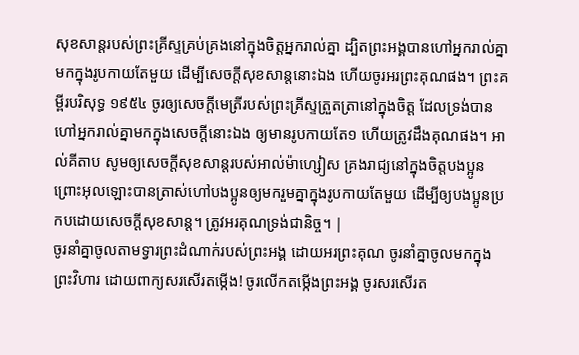សុខសាន្តរបស់ព្រះគ្រីស្ទគ្រប់គ្រងនៅក្នុងចិត្តអ្នករាល់គ្នា ដ្បិតព្រះអង្គបានហៅអ្នករាល់គ្នាមកក្នុងរូបកាយតែមួយ ដើម្បីសេចក្ដីសុខសាន្តនោះឯង ហើយចូរអរព្រះគុណផង។ ព្រះគម្ពីរបរិសុទ្ធ ១៩៥៤ ចូរឲ្យសេចក្ដីមេត្រីរបស់ព្រះគ្រីស្ទត្រួតត្រានៅក្នុងចិត្ត ដែលទ្រង់បានហៅអ្នករាល់គ្នាមកក្នុងសេចក្ដីនោះឯង ឲ្យមានរូបកាយតែ១ ហើយត្រូវដឹងគុណផង។ អាល់គីតាប សូមឲ្យសេចក្ដីសុខសាន្ដរបស់អាល់ម៉ាហ្សៀស គ្រងរាជ្យនៅក្នុងចិត្ដបងប្អូន ព្រោះអុលឡោះបានត្រាស់ហៅបងប្អូនឲ្យមករួមគ្នាក្នុងរូបកាយតែមួយ ដើម្បីឲ្យបងប្អូនប្រកបដោយសេចក្ដីសុខសាន្ដ។ ត្រូវអរគុណទ្រង់ជានិច្ច។ |
ចូរនាំគ្នាចូលតាមទ្វារព្រះដំណាក់របស់ព្រះអង្គ ដោយអរព្រះគុណ ចូរនាំគ្នាចូលមកក្នុងព្រះវិហារ ដោយពាក្យសរសើរតម្កើង! ចូរលើកតម្កើងព្រះអង្គ ចូរសរសើរត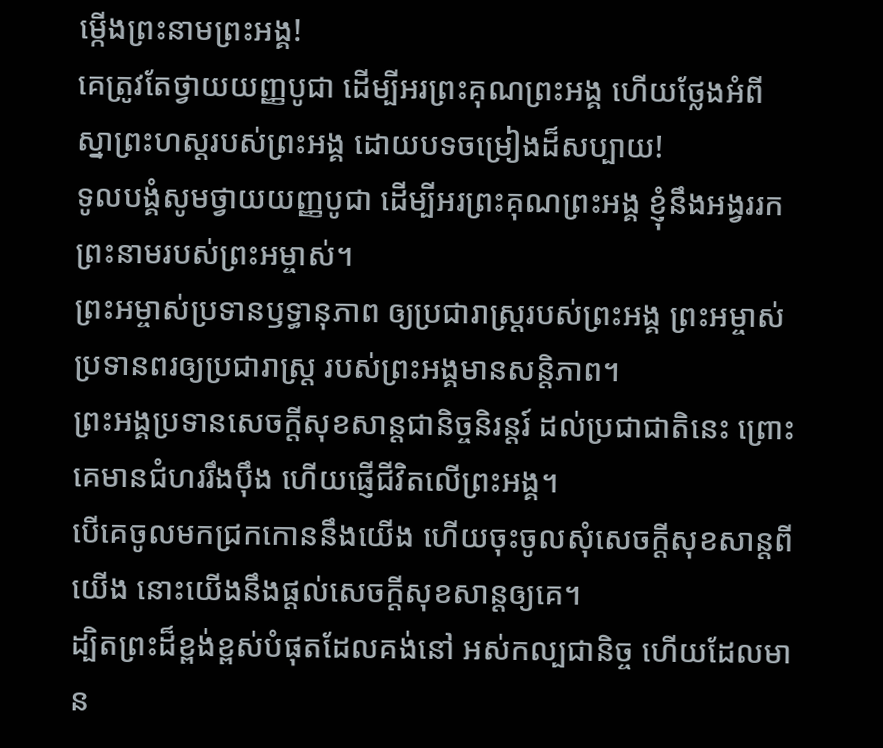ម្កើងព្រះនាមព្រះអង្គ!
គេត្រូវតែថ្វាយយញ្ញបូជា ដើម្បីអរព្រះគុណព្រះអង្គ ហើយថ្លែងអំពីស្នាព្រះហស្ដរបស់ព្រះអង្គ ដោយបទចម្រៀងដ៏សប្បាយ!
ទូលបង្គំសូមថ្វាយយញ្ញបូជា ដើម្បីអរព្រះគុណព្រះអង្គ ខ្ញុំនឹងអង្វររកព្រះនាមរបស់ព្រះអម្ចាស់។
ព្រះអម្ចាស់ប្រទានឫទ្ធានុភាព ឲ្យប្រជារាស្ត្ររបស់ព្រះអង្គ ព្រះអម្ចាស់ប្រទានពរឲ្យប្រជារាស្ត្រ របស់ព្រះអង្គមានសន្តិភាព។
ព្រះអង្គប្រទានសេចក្ដីសុខសាន្តជានិច្ចនិរន្តរ៍ ដល់ប្រជាជាតិនេះ ព្រោះគេមានជំហររឹងប៉ឹង ហើយផ្ញើជីវិតលើព្រះអង្គ។
បើគេចូលមកជ្រកកោននឹងយើង ហើយចុះចូលសុំសេចក្ដីសុខសាន្តពីយើង នោះយើងនឹងផ្ដល់សេចក្ដីសុខសាន្តឲ្យគេ។
ដ្បិតព្រះដ៏ខ្ពង់ខ្ពស់បំផុតដែលគង់នៅ អស់កល្បជានិច្ច ហើយដែលមាន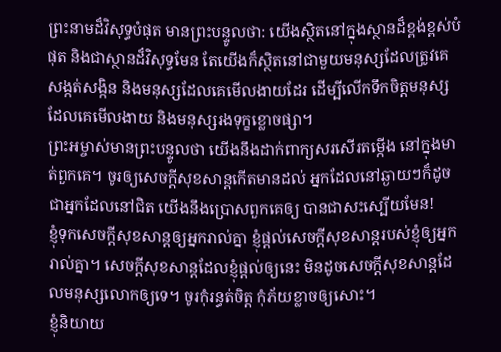ព្រះនាមដ៏វិសុទ្ធបំផុត មានព្រះបន្ទូលថា: យើងស្ថិតនៅក្នុងស្ថានដ៏ខ្ពង់ខ្ពស់បំផុត និងជាស្ថានដ៏វិសុទ្ធមែន តែយើងក៏ស្ថិតនៅជាមួយមនុស្សដែលត្រូវគេ សង្កត់សង្កិន និងមនុស្សដែលគេមើលងាយដែរ ដើម្បីលើកទឹកចិត្តមនុស្សដែលគេមើលងាយ និងមនុស្សរងទុក្ខខ្លោចផ្សា។
ព្រះអម្ចាស់មានព្រះបន្ទូលថា យើងនឹងដាក់ពាក្យសរសើរតម្កើង នៅក្នុងមាត់ពួកគេ។ ចូរឲ្យសេចក្ដីសុខសាន្តកើតមានដល់ អ្នកដែលនៅឆ្ងាយៗក៏ដូចជាអ្នកដែលនៅជិត យើងនឹងប្រោសពួកគេឲ្យ បានជាសះស្បើយមែន!
ខ្ញុំទុកសេចក្ដីសុខសាន្តឲ្យអ្នករាល់គ្នា ខ្ញុំផ្ដល់សេចក្ដីសុខសាន្តរបស់ខ្ញុំឲ្យអ្នករាល់គ្នា។ សេចក្ដីសុខសាន្តដែលខ្ញុំផ្ដល់ឲ្យនេះ មិនដូចសេចក្ដីសុខសាន្តដែលមនុស្សលោកឲ្យទេ។ ចូរកុំរន្ធត់ចិត្ត កុំភ័យខ្លាចឲ្យសោះ។
ខ្ញុំនិយាយ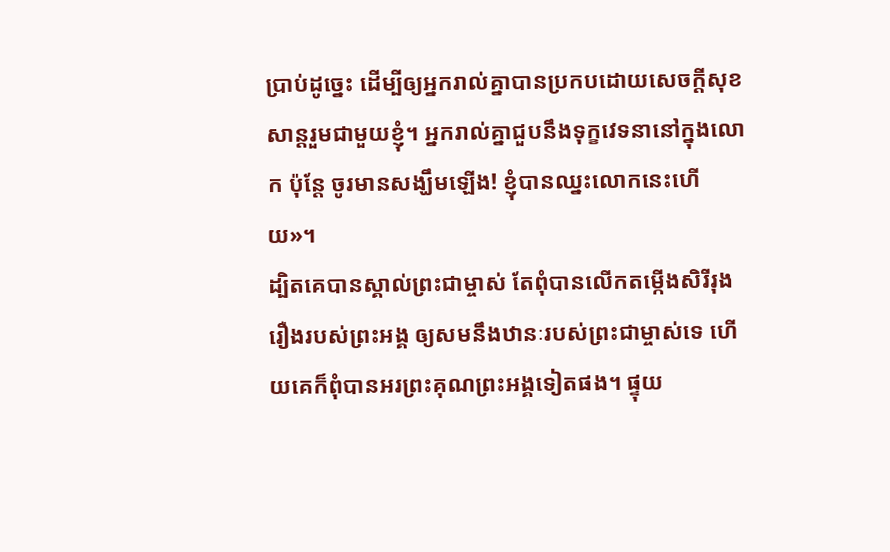ប្រាប់ដូច្នេះ ដើម្បីឲ្យអ្នករាល់គ្នាបានប្រកបដោយសេចក្ដីសុខសាន្តរួមជាមួយខ្ញុំ។ អ្នករាល់គ្នាជួបនឹងទុក្ខវេទនានៅក្នុងលោក ប៉ុន្តែ ចូរមានសង្ឃឹមឡើង! ខ្ញុំបានឈ្នះលោកនេះហើយ»។
ដ្បិតគេបានស្គាល់ព្រះជាម្ចាស់ តែពុំបានលើកតម្កើងសិរីរុងរឿងរបស់ព្រះអង្គ ឲ្យសមនឹងឋានៈរបស់ព្រះជាម្ចាស់ទេ ហើយគេក៏ពុំបានអរព្រះគុណព្រះអង្គទៀតផង។ ផ្ទុយ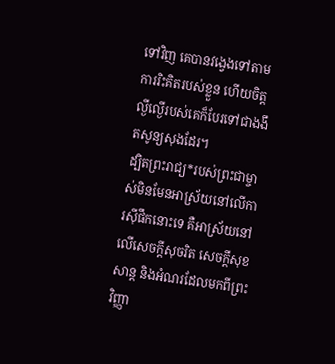ទៅវិញ គេបានវង្វេងទៅតាមការរិះគិតរបស់ខ្លួន ហើយចិត្តល្ងីល្ងើរបស់គេក៏បែរទៅជាងងឹតសូន្យសុងដែរ។
ដ្បិតព្រះរាជ្យ*របស់ព្រះជាម្ចាស់មិនមែនអាស្រ័យនៅលើការស៊ីផឹកនោះទេ គឺអាស្រ័យនៅលើសេចក្ដីសុចរិត សេចក្ដីសុខសាន្ត និងអំណរដែលមកពីព្រះវិញ្ញា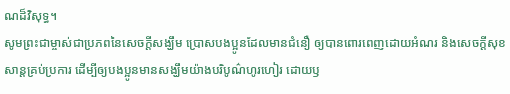ណដ៏វិសុទ្ធ។
សូមព្រះជាម្ចាស់ជាប្រភពនៃសេចក្ដីសង្ឃឹម ប្រោសបងប្អូនដែលមានជំនឿ ឲ្យបានពោរពេញដោយអំណរ និងសេចក្ដីសុខសាន្តគ្រប់ប្រការ ដើម្បីឲ្យបងប្អូនមានសង្ឃឹមយ៉ាងបរិបូណ៌ហូរហៀរ ដោយឫ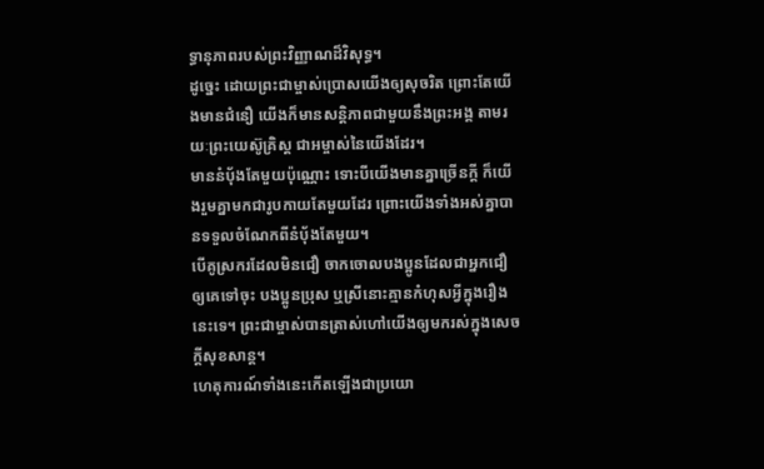ទ្ធានុភាពរបស់ព្រះវិញ្ញាណដ៏វិសុទ្ធ។
ដូច្នេះ ដោយព្រះជាម្ចាស់ប្រោសយើងឲ្យសុចរិត ព្រោះតែយើងមានជំនឿ យើងក៏មានសន្តិភាពជាមួយនឹងព្រះអង្គ តាមរយៈព្រះយេស៊ូគ្រិស្ត ជាអម្ចាស់នៃយើងដែរ។
មាននំប៉័ងតែមួយប៉ុណ្ណោះ ទោះបីយើងមានគ្នាច្រើនក្ដី ក៏យើងរួមគ្នាមកជារូបកាយតែមួយដែរ ព្រោះយើងទាំងអស់គ្នាបានទទួលចំណែកពីនំប៉័ងតែមួយ។
បើគូស្រករដែលមិនជឿ ចាកចោលបងប្អូនដែលជាអ្នកជឿ ឲ្យគេទៅចុះ បងប្អូនប្រុស ឬស្រីនោះគ្មានកំហុសអ្វីក្នុងរឿងនេះទេ។ ព្រះជាម្ចាស់បានត្រាស់ហៅយើងឲ្យមករស់ក្នុងសេចក្ដីសុខសាន្ត។
ហេតុការណ៍ទាំងនេះកើតឡើងជាប្រយោ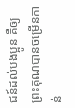ជន៍ដល់បងប្អូន គឺឲ្យព្រះគុណបានចម្រើនកាន់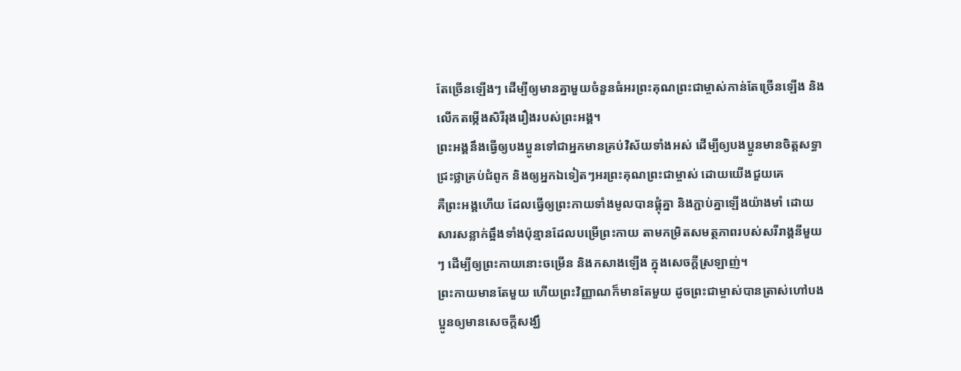តែច្រើនឡើងៗ ដើម្បីឲ្យមានគ្នាមួយចំនួនធំអរព្រះគុណព្រះជាម្ចាស់កាន់តែច្រើនឡើង និងលើកតម្កើងសិរីរុងរឿងរបស់ព្រះអង្គ។
ព្រះអង្គនឹងធ្វើឲ្យបងប្អូនទៅជាអ្នកមានគ្រប់វិស័យទាំងអស់ ដើម្បីឲ្យបងប្អូនមានចិត្តសទ្ធាជ្រះថ្លាគ្រប់ជំពូក និងឲ្យអ្នកឯទៀតៗអរព្រះគុណព្រះជាម្ចាស់ ដោយយើងជួយគេ
គឺព្រះអង្គហើយ ដែលធ្វើឲ្យព្រះកាយទាំងមូលបានផ្គុំគ្នា និងភ្ជាប់គ្នាឡើងយ៉ាងមាំ ដោយសារសន្លាក់ឆ្អឹងទាំងប៉ុន្មានដែលបម្រើព្រះកាយ តាមកម្រិតសមត្ថភាពរបស់សរីរាង្គនីមួយៗ ដើម្បីឲ្យព្រះកាយនោះចម្រើន និងកសាងឡើង ក្នុងសេចក្ដីស្រឡាញ់។
ព្រះកាយមានតែមួយ ហើយព្រះវិញ្ញាណក៏មានតែមួយ ដូចព្រះជាម្ចាស់បានត្រាស់ហៅបងប្អូនឲ្យមានសេចក្ដីសង្ឃឹ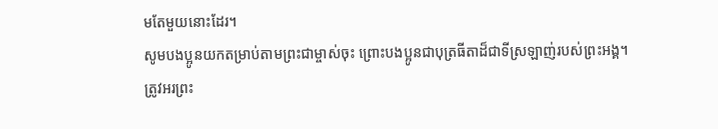មតែមួយនោះដែរ។
សូមបងប្អូនយកតម្រាប់តាមព្រះជាម្ចាស់ចុះ ព្រោះបងប្អូនជាបុត្រធីតាដ៏ជាទីស្រឡាញ់របស់ព្រះអង្គ។
ត្រូវអរព្រះ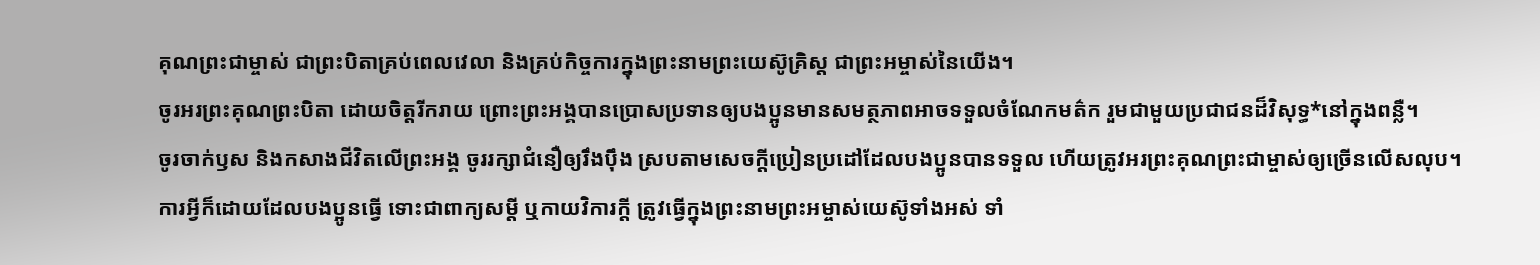គុណព្រះជាម្ចាស់ ជាព្រះបិតាគ្រប់ពេលវេលា និងគ្រប់កិច្ចការក្នុងព្រះនាមព្រះយេស៊ូគ្រិស្ត ជាព្រះអម្ចាស់នៃយើង។
ចូរអរព្រះគុណព្រះបិតា ដោយចិត្តរីករាយ ព្រោះព្រះអង្គបានប្រោសប្រទានឲ្យបងប្អូនមានសមត្ថភាពអាចទទួលចំណែកមត៌ក រួមជាមួយប្រជាជនដ៏វិសុទ្ធ*នៅក្នុងពន្លឺ។
ចូរចាក់ឫស និងកសាងជីវិតលើព្រះអង្គ ចូររក្សាជំនឿឲ្យរឹងប៉ឹង ស្របតាមសេចក្ដីប្រៀនប្រដៅដែលបងប្អូនបានទទួល ហើយត្រូវអរព្រះគុណព្រះជាម្ចាស់ឲ្យច្រើនលើសលុប។
ការអ្វីក៏ដោយដែលបងប្អូនធ្វើ ទោះជាពាក្យសម្ដី ឬកាយវិការក្តី ត្រូវធ្វើក្នុងព្រះនាមព្រះអម្ចាស់យេស៊ូទាំងអស់ ទាំ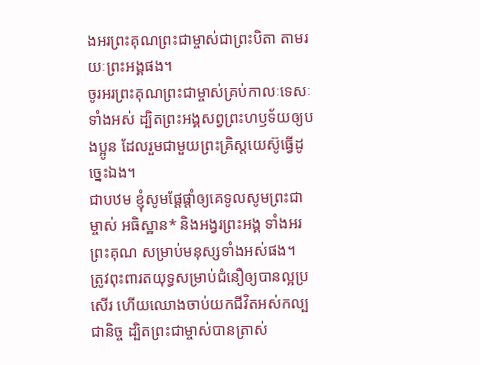ងអរព្រះគុណព្រះជាម្ចាស់ជាព្រះបិតា តាមរយៈព្រះអង្គផង។
ចូរអរព្រះគុណព្រះជាម្ចាស់គ្រប់កាលៈទេសៈទាំងអស់ ដ្បិតព្រះអង្គសព្វព្រះហឫទ័យឲ្យបងប្អូន ដែលរួមជាមួយព្រះគ្រិស្តយេស៊ូធ្វើដូច្នេះឯង។
ជាបឋម ខ្ញុំសូមផ្ដែផ្ដាំឲ្យគេទូលសូមព្រះជាម្ចាស់ អធិស្ឋាន* និងអង្វរព្រះអង្គ ទាំងអរព្រះគុណ សម្រាប់មនុស្សទាំងអស់ផង។
ត្រូវពុះពារតយុទ្ធសម្រាប់ជំនឿឲ្យបានល្អប្រសើរ ហើយឈោងចាប់យកជីវិតអស់កល្បជានិច្ច ដ្បិតព្រះជាម្ចាស់បានត្រាស់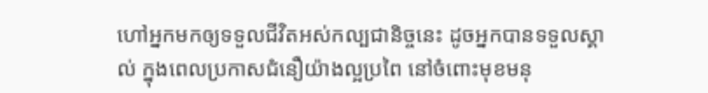ហៅអ្នកមកឲ្យទទួលជីវិតអស់កល្បជានិច្ចនេះ ដូចអ្នកបានទទួលស្គាល់ ក្នុងពេលប្រកាសជំនឿយ៉ាងល្អប្រពៃ នៅចំពោះមុខមនុ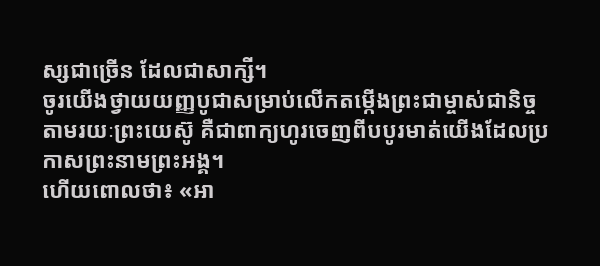ស្សជាច្រើន ដែលជាសាក្សី។
ចូរយើងថ្វាយយញ្ញបូជាសម្រាប់លើកតម្កើងព្រះជាម្ចាស់ជានិច្ច តាមរយៈព្រះយេស៊ូ គឺជាពាក្យហូរចេញពីបបូរមាត់យើងដែលប្រកាសព្រះនាមព្រះអង្គ។
ហើយពោលថា៖ «អា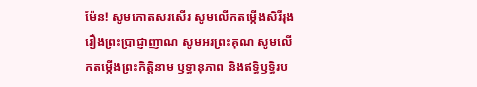ម៉ែន! សូមកោតសរសើរ សូមលើកតម្កើងសិរីរុងរឿងព្រះប្រាជ្ញាញាណ សូមអរព្រះគុណ សូមលើកតម្កើងព្រះកិត្តិនាម ឫទ្ធានុភាព និងឥទ្ធិឫទ្ធិរប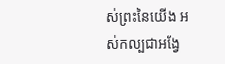ស់ព្រះនៃយើង អស់កល្បជាអង្វែ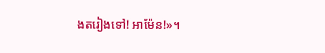ងតរៀងទៅ! អាម៉ែន!»។